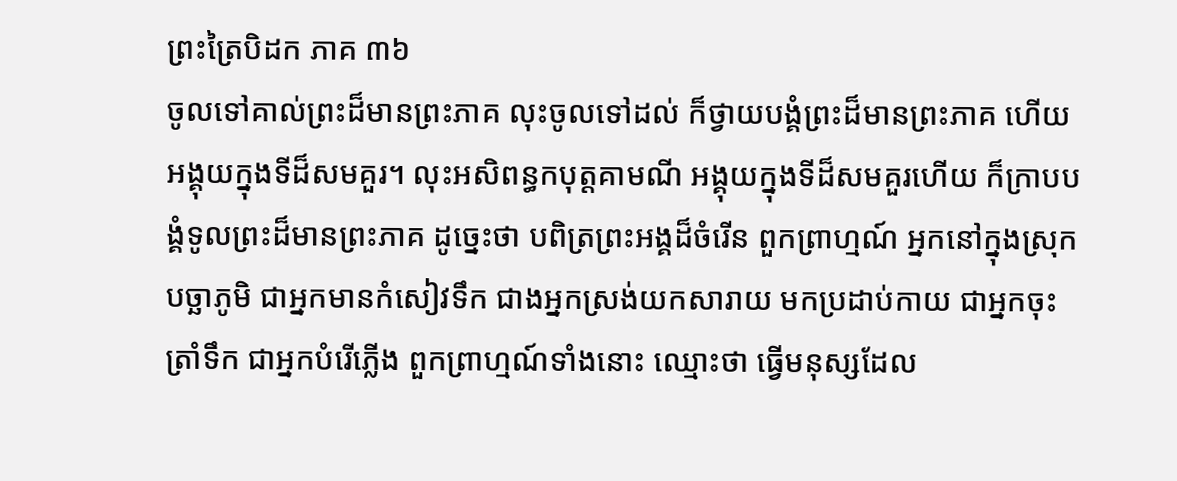ព្រះត្រៃបិដក ភាគ ៣៦
ចូលទៅគាល់ព្រះដ៏មានព្រះភាគ លុះចូលទៅដល់ ក៏ថ្វាយបង្គំព្រះដ៏មានព្រះភាគ ហើយអង្គុយក្នុងទីដ៏សមគួរ។ លុះអសិពន្ធកបុត្តគាមណី អង្គុយក្នុងទីដ៏សមគួរហើយ ក៏ក្រាបបង្គំទូលព្រះដ៏មានព្រះភាគ ដូច្នេះថា បពិត្រព្រះអង្គដ៏ចំរើន ពួកព្រាហ្មណ៍ អ្នកនៅក្នុងស្រុកបច្ឆាភូមិ ជាអ្នកមានកំសៀវទឹក ជាងអ្នកស្រង់យកសារាយ មកប្រដាប់កាយ ជាអ្នកចុះត្រាំទឹក ជាអ្នកបំរើភ្លើង ពួកព្រាហ្មណ៍ទាំងនោះ ឈ្មោះថា ធ្វើមនុស្សដែល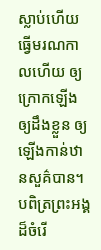ស្លាប់ហើយ ធ្វើមរណកាលហើយ ឲ្យក្រោកឡើង ឲ្យដឹងខ្លួន ឲ្យឡើងកាន់ឋានសួគ៌បាន។ បពិត្រព្រះអង្គដ៏ចំរើ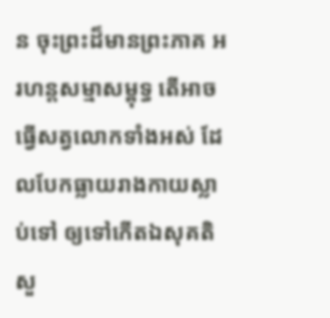ន ចុះព្រះដ៏មានព្រះភាគ អរហន្តសម្មាសម្ពុទ្ធ តើអាចធ្វើសត្វលោកទាំងអស់ ដែលបែកធ្លាយរាងកាយស្លាប់ទៅ ឲ្យទៅកើតឯសុគតិសួ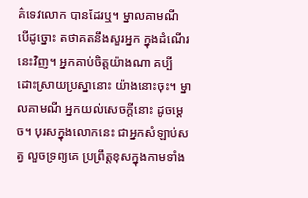គ៌ទេវលោក បានដែរឬ។ ម្នាលគាមណី បើដូច្នោះ តថាគតនឹងសួរអ្នក ក្នុងដំណើរនេះវិញ។ អ្នកគាប់ចិត្តយ៉ាងណា គប្បីដោះស្រាយប្រស្នានោះ យ៉ាងនោះចុះ។ ម្នាលគាមណី អ្នកយល់សេចក្តីនោះ ដូចម្តេច។ បុរសក្នុងលោកនេះ ជាអ្នកសំឡាប់សត្វ លួចទ្រព្យគេ ប្រព្រឹត្តខុសក្នុងកាមទាំង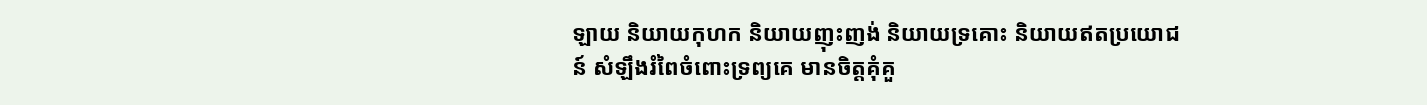ឡាយ និយាយកុហក និយាយញុះញង់ និយាយទ្រគោះ និយាយឥតប្រយោជន៍ សំឡឹងរំពៃចំពោះទ្រព្យគេ មានចិត្តគុំគួ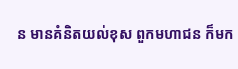ន មានគំនិតយល់ខុស ពួកមហាជន ក៏មក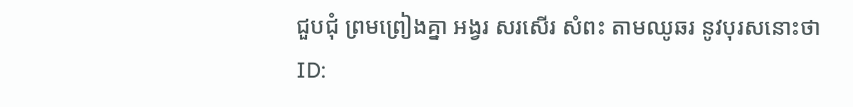ជួបជុំ ព្រមព្រៀងគ្នា អង្វរ សរសើរ សំពះ តាមឈូឆរ នូវបុរសនោះថា
ID: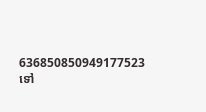636850850949177523
ទៅ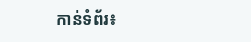កាន់ទំព័រ៖